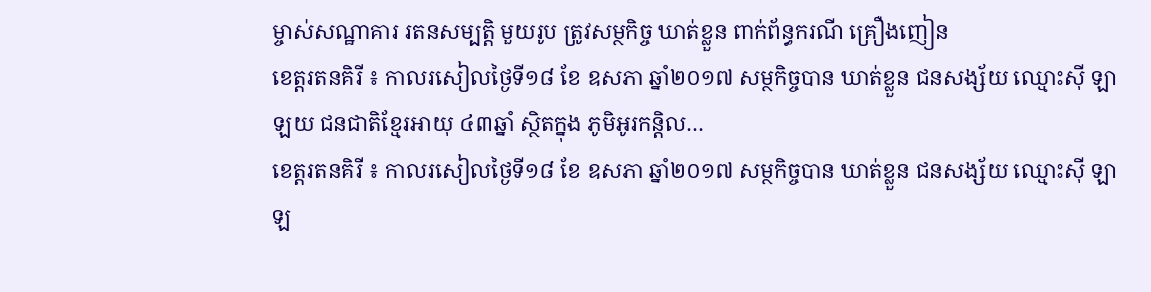ម្ចាស់សណ្ឋាគារ រតនសម្បត្តិ មួយរូប ត្រូវសម្ថកិច្ច ឃាត់ខ្លួន ពាក់ព័ន្ធករណី គ្រឿងញៀន
ខេត្តរតនគិរី ៖ កាលរសៀលថ្ងៃទី១៨ ខែ ឧសភា ឆ្នាំ២០១៧ សម្ថកិច្ចបាន ឃាត់ខ្លួន ជនសង្ស័យ ឈ្មោះស៊ី ឡាឡយ ជនជាតិខ្មែរអាយុ ៤៣ឆ្នាំ ស្ថិតក្នុង ភូមិអូរកន្តិល…
ខេត្តរតនគិរី ៖ កាលរសៀលថ្ងៃទី១៨ ខែ ឧសភា ឆ្នាំ២០១៧ សម្ថកិច្ចបាន ឃាត់ខ្លួន ជនសង្ស័យ ឈ្មោះស៊ី ឡាឡ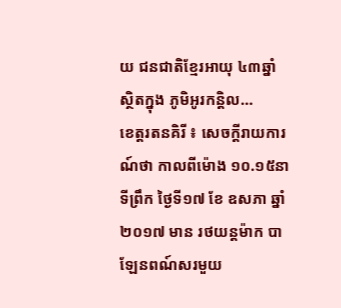យ ជនជាតិខ្មែរអាយុ ៤៣ឆ្នាំ ស្ថិតក្នុង ភូមិអូរកន្តិល…
ខេត្តរតនគិរី ៖ សេចក្តីរាយការណ៍ថា កាលពីម៉ោង ១០.១៥នាទីព្រឹក ថ្ងៃទី១៧ ខែ ឧសភា ឆ្នាំ២០១៧ មាន រថយន្តម៉ាក បាឡែនពណ៍សរមួយ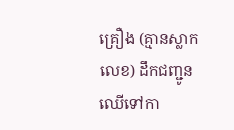គ្រឿង (គ្មានស្លាកលេខ) ដឹកជញ្ជូន ឈើទៅកា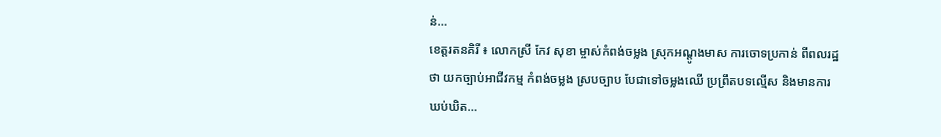ន់…
ខេត្តរតនគិរី ៖ លោកស្រី កែវ សុខា ម្ចាស់កំពង់ចម្លង ស្រុកអណ្តូងមាស ការចោទប្រកាន់ ពីពលរដ្ឋថា យកច្បាប់អាជីវកម្ម កំពង់ចម្លង ស្របច្បាប បែជាទៅចម្លងឈើ ប្រព្រឹតបទល្មើស និងមានការឃប់ឃិត…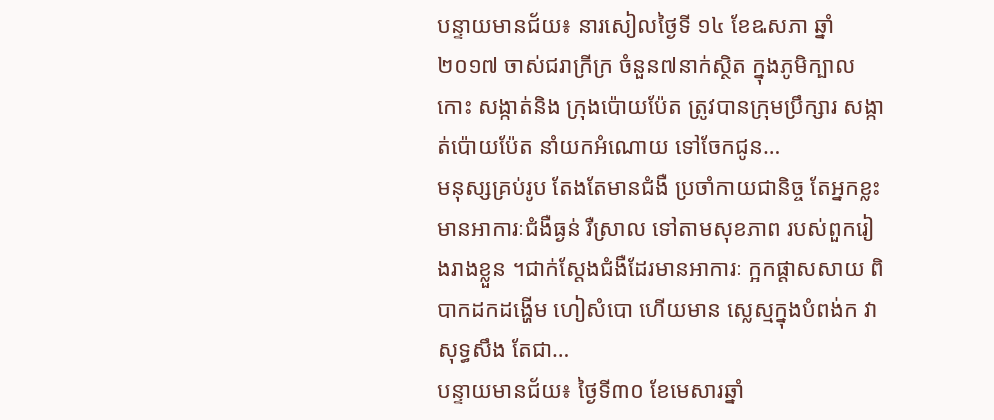បន្ទាយមានជ័យ៖ នារសៀលថ្ងៃទី ១៤ ខែឩសភា ឆ្នាំ ២០១៧ ចាស់ជរាក្រីក្រ ចំនួន៧នាក់ស្ថិត ក្នុងភូមិក្បាលកោះ សង្កាត់និង ក្រុងប៉ោយប៉ែត ត្រូវបានក្រុមប្រឹក្សារ សង្កាត់ប៉ោយប៉ែត នាំយកអំណោយ ទៅចែកជូន…
មនុស្សគ្រប់រូប តែងតែមានជំងឺ ប្រចាំកាយជានិច្ច តែអ្នកខ្លះមានអាការៈជំងឺធ្ងន់ រឺស្រាល ទៅតាមសុខភាព របស់ពួករៀងរាងខ្លួន ។ជាក់ស្តែងជំងឺដែរមានអាការៈ ក្អកផ្តាសសាយ ពិបាកដកដង្ហើម ហៀសំបោ ហើយមាន ស្លេស្មក្នុងបំពង់ក វាសុទ្ធសឹង តែជា…
បន្ទាយមានជ័យ៖ ថ្ងៃទី៣០ ខែមេសារឆ្នាំ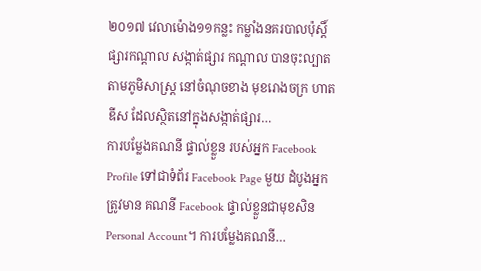២០១៧ វេលាម៉ោង១១កន្លះ កម្លាំងនគរបាលប៉ុស្តិ៍ ផ្សារកណ្តាល សង្កាត់ផ្សារ កណ្តាល បានចុះល្បាត តាមភូមិសាស្ត្រ នៅចំណុចខាង មុខរោងចក្រ ហាតឌីស ដែលស្ថិតនៅក្នុងសង្កាត់ផ្សារ…
ការបម្លែងគណនី ផ្ទាល់ខ្លួន របស់អ្នក Facebook Profile ទៅជាទំព័រ Facebook Page មួយ ដំបូងអ្នកត្រូវមាន គណនី Facebook ផ្ទាល់ខ្លួនជាមុខសិន Personal Account។ ការបម្លែងគណនី…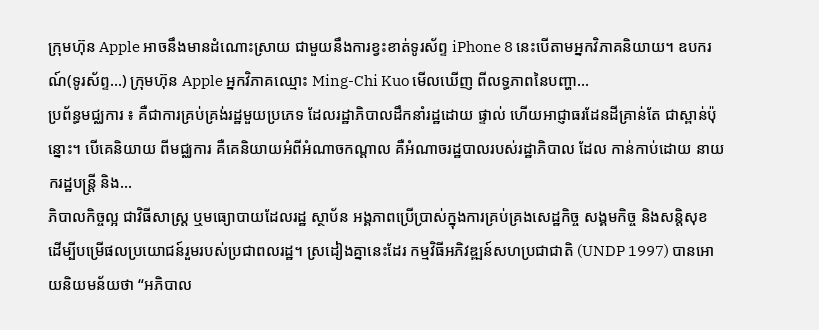ក្រុមហ៊ុន Apple អាចនឹងមានដំណោះស្រាយ ជាមួយនឹងការខ្វះខាត់ទូរស័ព្ទ iPhone 8 នេះបើតាមអ្នកវិភាគនិយាយ។ ឧបករណ៍(ទូរស័ព្ទ…) ក្រុមហ៊ុន Apple អ្នកវិភាគឈ្មោះ Ming-Chi Kuo មើលឃើញ ពីលទ្ធភាពនៃបញ្ហា…
ប្រព័ន្ធមជ្ឈការ ៖ គឺជាការគ្រប់គ្រង់រដ្ឋមួយប្រភេទ ដែលរដ្ឋាភិបាលដឹកនាំរដ្ឋដោយ ផ្ទាល់ ហើយអាជ្ញាធរដែនដីគ្រាន់តែ ជាស្ពាន់ប៉ុន្នោះ។ បើគេនិយាយ ពីមជ្ឈការ គឺគេនិយាយអំពីអំណាចកណ្តាល គឺអំណាចរដ្ឋបាលរបស់រដ្ឋាភិបាល ដែល កាន់កាប់ដោយ នាយករដ្ឋបន្រ្តី និង…
ភិបាលកិច្ចល្អ ជាវិធីសាស្ត្រ ឬមធ្យោបាយដែលរដ្ឋ ស្ថាប័ន អង្គភាពប្រើប្រាស់ក្នុងការគ្រប់គ្រងសេដ្ឋកិច្ច សង្គមកិច្ច និងសន្តិសុខ ដើម្បីបម្រើផលប្រយោជន៍រួមរបស់ប្រជាពលរដ្ឋ។ ស្រដៀងគ្នានេះដែរ កម្មវិធីអភិវឌ្ឍន៍សហប្រជាជាតិ (UNDP 1997) បានអោយនិយមន័យថា “អភិបាល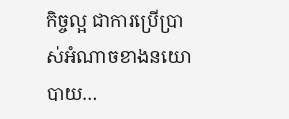កិច្ចល្អ ជាការប្រើប្រាស់អំណាចខាងនយោបាយ…